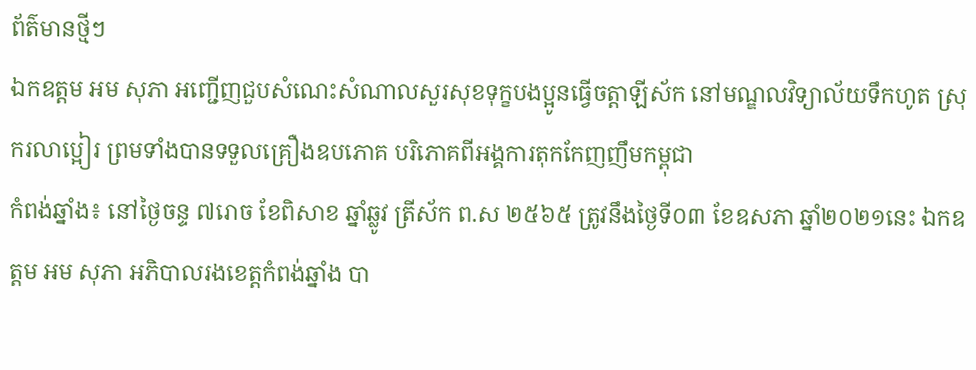ព័ត៌មានថ្មីៗ
ឯកឧត្ដម អម សុភា អញ្ជើញជួបសំណេះសំណាលសួរសុខទុក្ខបងប្អូនធ្វើចត្តាឡីស័ក នៅមណ្ឌលវិទ្យាល័យទឹកហូត ស្រុករលាប្អៀរ ព្រមទាំងបានទទួលគ្រឿងឧបភោគ បរិភោគពីអង្គការតុកកែញញឹមកម្ពុជា
កំពង់ឆ្នាំង៖ នៅថ្ងៃចន្ទ ៧រោច ខែពិសាខ ឆ្នាំឆ្លូវ ត្រីស័ក ព.ស ២៥៦៥ ត្រូវនឹងថ្ងៃទី០៣ ខែឧសភា ឆ្នាំ២០២១នេះ ឯកឧត្ដម អម សុភា អភិបាលរងខេត្តកំពង់ឆ្នាំង បា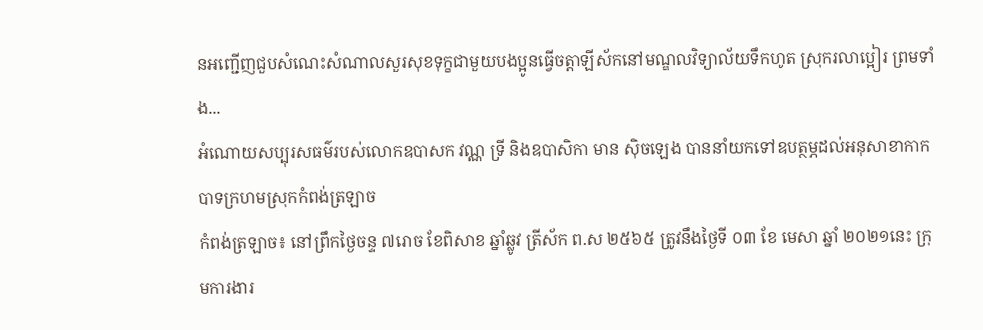នអញ្ជើញជួបសំណេះសំណាលសួរសុខទុក្ខជាមួយបងប្អូនធ្វើចត្តាឡីស័កនៅមណ្ឌលវិទ្យាល័យទឹកហូត ស្រុករលាប្អៀរ ព្រមទាំង...
អំណោយសប្បុរសធម៌របស់លោកឧបាសក វណ្ណ ទ្រី និងឧបាសិកា មាន ស៊ិចឡេង បាននាំយកទៅឧបត្ថម្ភដល់អនុសាខាកាកបាទក្រហមស្រុកកំពង់ត្រឡាច
កំពង់ត្រឡាច៖ នៅព្រឹកថ្ងៃចន្ទ ៧រោច ខែពិសាខ ឆ្នាំឆ្លូវ ត្រីស័ក ព.ស ២៥៦៥ ត្រូវនឹងថ្ងៃទី ០៣ ខែ មេសា ឆ្នាំ ២០២១នេះ ក្រុមការងារ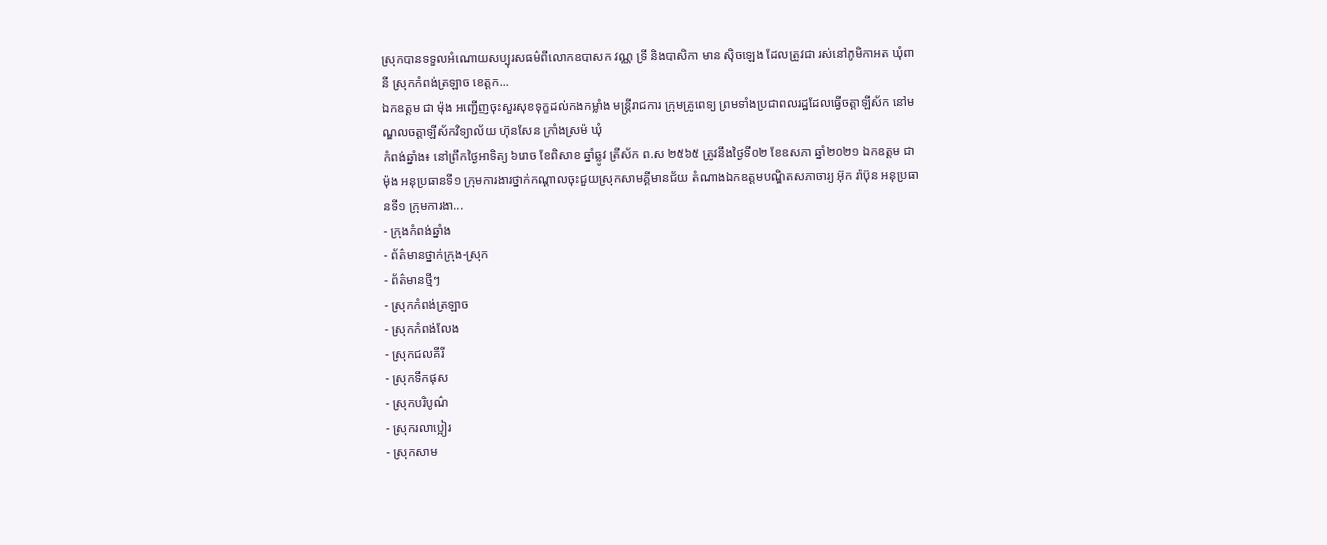ស្រុកបានទទួលអំណោយសប្បុរសធម៌ពីលោកឧបាសក វណ្ណ ទ្រី និងបាសិកា មាន ស៊ិចឡេង ដែលត្រូវជា រស់នៅភូមិកាអត ឃុំពានី ស្រុកកំពង់ត្រឡាច ខេត្តក...
ឯកឧត្តម ជា ម៉ុង អញ្ជើញចុះសួរសុខទុក្ខដល់កងកម្លាំង មន្រ្តីរាជការ ក្រុមគ្រូពេទ្យ ព្រមទាំងប្រជាពលរដ្ឋដែលធ្វើចត្តាឡីស័ក នៅមណ្ឌលចត្តាឡីស័កវិទ្យាល័យ ហ៊ុនសែន ក្រាំងស្រម៉ ឃុំ
កំពង់ឆ្នាំង៖ នៅព្រឹកថ្ងៃអាទិត្យ ៦រោច ខែពិសាខ ឆ្នាំឆ្លូវ ត្រីស័ក ព.ស ២៥៦៥ ត្រូវនឹងថ្ងៃទី០២ ខែឧសភា ឆ្នាំ២០២១ ឯកឧត្តម ជា ម៉ុង អនុប្រធានទី១ ក្រុមការងារថ្នាក់កណ្ដាលចុះជួយស្រុកសាមគ្គីមានជ័យ តំណាងឯកឧត្តមបណ្ឌិតសភាចារ្យ អ៊ុក រ៉ាប៊ុន អនុប្រធានទី១ ក្រុមការងា...
- ក្រុងកំពង់ឆ្នាំង
- ព័ត៌មានថ្នាក់ក្រុង-ស្រុក
- ព័ត៌មានថ្មីៗ
- ស្រុកកំពង់ត្រឡាច
- ស្រុកកំពង់លែង
- ស្រុកជលគីរី
- ស្រុកទឹកផុស
- ស្រុកបរិបូណ៌
- ស្រុករលាប្អៀរ
- ស្រុកសាម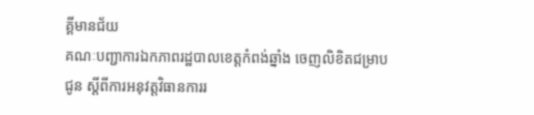គ្គីមានជ័យ
គណៈបញ្ជាការឯកភាពរដ្ឋបាលខេត្តកំពង់ឆ្នាំង ចេញលិខិតជម្រាបជូន ស្តីពីការអនុវត្តវិធានការរ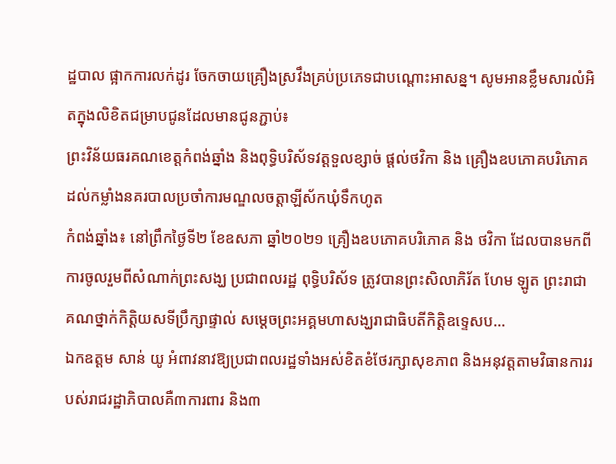ដ្ឋបាល ផ្អាកការលក់ដូរ ចែកចាយគ្រឿងស្រវឹងគ្រប់ប្រភេទជាបណ្តោះអាសន្ន។ សូមអានខ្លឹមសារលំអិតក្នុងលិខិតជម្រាបជូនដែលមានជូនភ្ជាប់៖
ព្រះវិន័យធរគណខេត្តកំពង់ឆ្នាំង និងពុទ្ធិបរិស័ទវត្តទួលខ្សាច់ ផ្តល់ថវិកា និង គ្រឿងឧបភោគបរិភោគដល់កម្លាំងនគរបាលប្រចាំការមណ្ឌលចត្តាឡីស័កឃុំទឹកហូត
កំពង់ឆ្នាំង៖ នៅព្រឹកថ្ងៃទី២ ខែឧសភា ឆ្នាំ២០២១ គ្រឿងឧបភោគបរិភោគ និង ថវិកា ដែលបានមកពីការចូលរួមពីសំណាក់ព្រះសង្ឃ ប្រជាពលរដ្ឋ ពុទ្ធិបរិស័ទ ត្រូវបានព្រះសិលាភិរ័ត ហែម ឡូត ព្រះរាជាគណថ្នាក់កិត្តិយសទីប្រឹក្សាផ្ទាល់ សម្តេចព្រះអគ្គមហាសង្ឃរាជាធិបតីកិត្តិឧទ្ទេសប...
ឯកឧត្តម សាន់ យូ អំពាវនាវឱ្យប្រជាពលរដ្ឋទាំងអស់ខិតខំថែរក្សាសុខភាព និងអនុវត្តតាមវិធានការរបស់រាជរដ្ឋាភិបាលគឺ៣ការពារ និង៣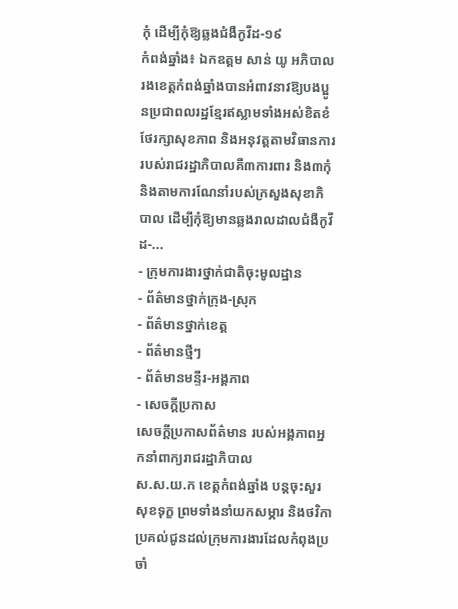កុំ ដើម្បីកុំឱ្យឆ្លងជំងឺកូវីដ-១៩
កំពង់ឆ្នាំង៖ ឯកឧត្តម សាន់ យូ អភិបាលរងខេត្តកំពង់ឆ្នាំងបានអំពាវនាវឱ្យបងប្អូនប្រជាពលរដ្ឋខ្មែរឥស្លាមទាំងអស់ខិតខំថែរក្សាសុខភាព និងអនុវត្តតាមវិធានការរបស់រាជរដ្ឋាភិបាលគឺ៣ការពារ និង៣កុំ និងតាមការណែនាំរបស់ក្រសួងសុខាភិបាល ដើម្បីកុំឱ្យមានឆ្លងរាលដាលជំងឺកូវីដ-...
- ក្រុមការងារថ្នាក់ជាតិចុះមូលដ្ឋាន
- ព័ត៌មានថ្នាក់ក្រុង-ស្រុក
- ព័ត៌មានថ្នាក់ខេត្ត
- ព័ត៌មានថ្មីៗ
- ព័ត៌មានមន្ទីរ-អង្គភាព
- សេចក្ដីប្រកាស
សេចក្តីប្រកាសព័ត៌មាន របស់អង្គភាពអ្នកនាំពាក្យរាជរដ្ឋាភិបាល
ស.ស.យ.ក ខេត្តកំពង់ឆ្នាំង បន្តចុះសួរសុខទុក្ខ ព្រមទាំងនាំយកសម្ភារ និងថវិកា ប្រគល់ជូនដល់ក្រុមការងារដែលកំពុងប្រចាំ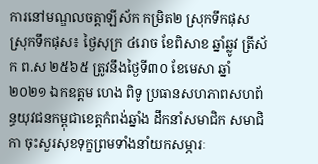ការនៅមណ្ឌលចត្តាឡីស័ក កម្រិត២ ស្រុកទឹកផុស
ស្រុកទឹកផុស៖ ថ្ងៃសុក្រ ៤រោច ខែពិសាខ ឆ្នាំឆ្លូវ ត្រីស័ក ព.ស ២៥៦៥ ត្រូវនឹងថ្ងៃទី៣០ ខែមេសា ឆ្នាំ២០២១ ឯកឧត្តម ហេង ពិទូ ប្រធានសហភាពសហព័ន្ធយុវជនកម្ពុជាខេត្តកំពង់ឆ្នាំង ដឹកនាំសមាជិក សមាជិកា ចុះសួរសុខទុក្ខព្រមទាំងនាំយកសម្ភារៈ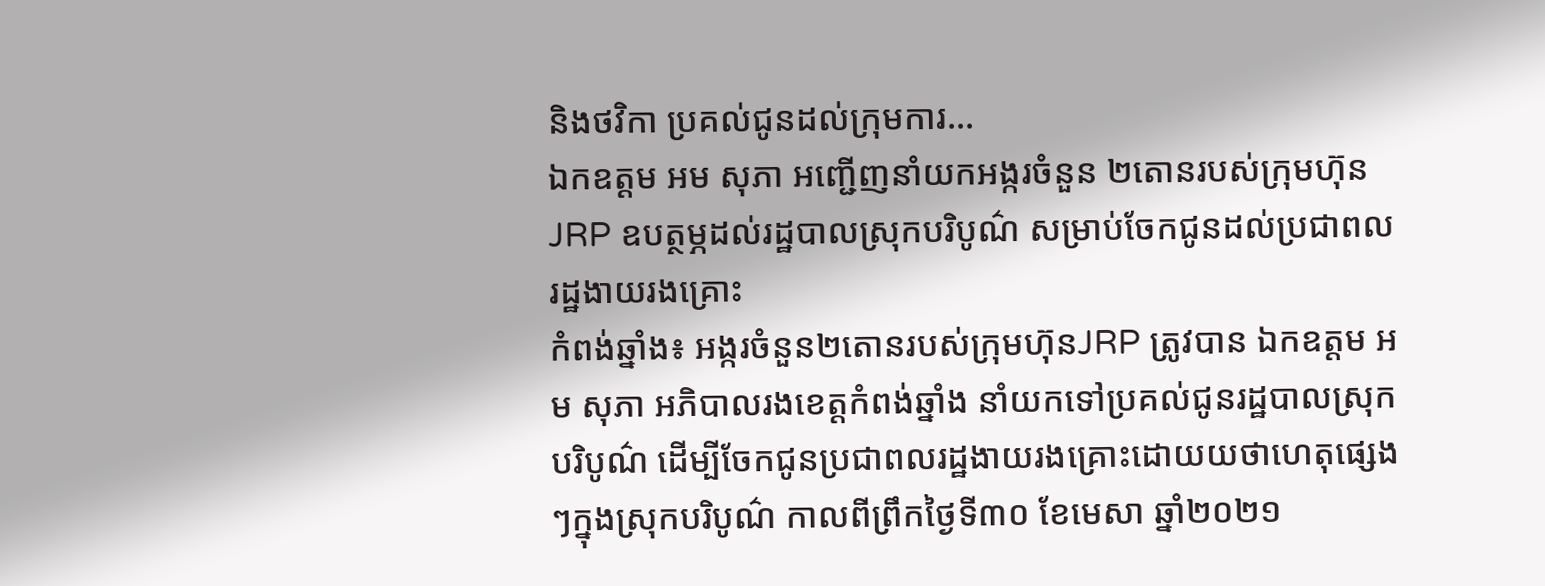និងថវិកា ប្រគល់ជូនដល់ក្រុមការ...
ឯកឧត្តម អម សុភា អញ្ជើញនាំយកអង្ករចំនួន ២តោនរបស់ក្រុមហ៊ុនJRP ឧបត្ថម្ភដល់រដ្ឋបាលស្រុកបរិបូណ៌ សម្រាប់ចែកជូនដល់ប្រជាពលរដ្ឋងាយរងគ្រោះ
កំពង់ឆ្នាំង៖ អង្ករចំនួន២តោនរបស់ក្រុមហ៊ុនJRP ត្រូវបាន ឯកឧត្តម អម សុភា អភិបាលរងខេត្តកំពង់ឆ្នាំង នាំយកទៅប្រគល់ជូនរដ្ឋបាលស្រុកបរិបូណ៌ ដើម្បីចែកជូនប្រជាពលរដ្ឋងាយរងគ្រោះដោយយថាហេតុផ្សេងៗក្នុងស្រុកបរិបូណ៌ កាលពីព្រឹកថ្ងៃទី៣០ ខែមេសា ឆ្នាំ២០២១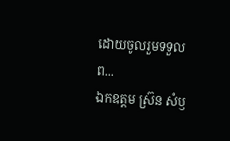ដោយចូលរួមទទួលព...
ឯកឧត្តម ស្រ៊ន សំឫ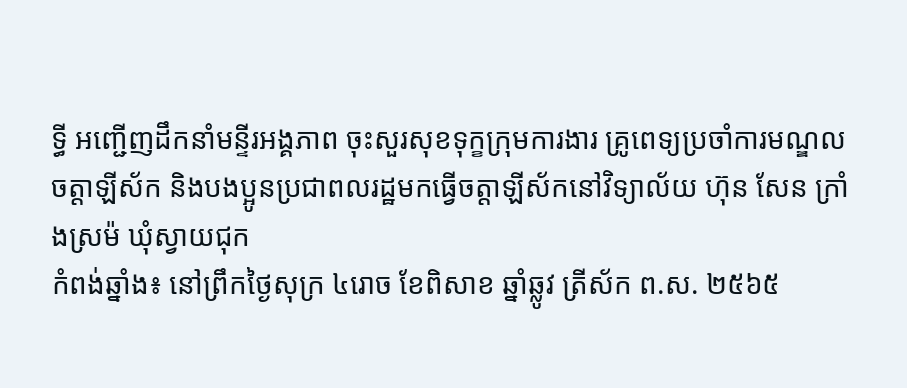ទ្ធី អញ្ជើញដឹកនាំមន្ទីរអង្គភាព ចុះសួរសុខទុក្ខក្រុមការងារ គ្រូពេទ្យប្រចាំការមណ្ឌលចត្តាឡីស័ក និងបងប្អូនប្រជាពលរដ្ឋមកធ្វើចត្តាឡីស័កនៅវិទ្យាល័យ ហ៊ុន សែន ក្រាំងស្រម៉ ឃុំស្វាយជុក
កំពង់ឆ្នាំង៖ នៅព្រឹកថ្ងៃសុក្រ ៤រោច ខែពិសាខ ឆ្នាំឆ្លូវ ត្រីស័ក ព.ស. ២៥៦៥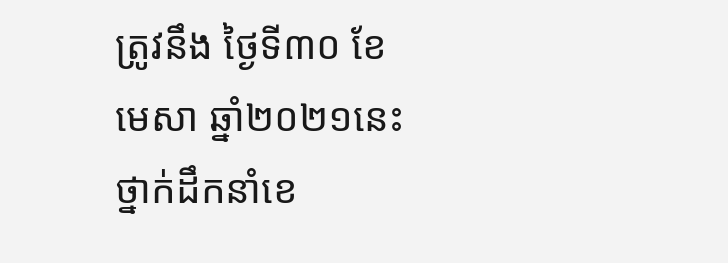ត្រូវនឹង ថ្ងៃទី៣០ ខែមេសា ឆ្នាំ២០២១នេះ ថ្នាក់ដឹកនាំខេ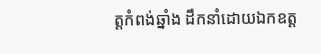ត្តកំពង់ឆ្នាំង ដឹកនាំដោយឯកឧត្ត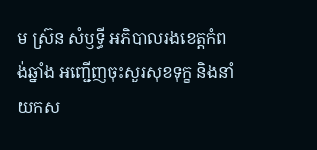ម ស្រ៊ន សំឫទ្ធី អភិបាលរងខេត្តកំពង់ឆ្នាំង អញ្ជើញចុះសួរសុខទុក្ខ និងនាំយកស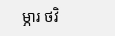ម្ភារ ថវិ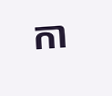កា